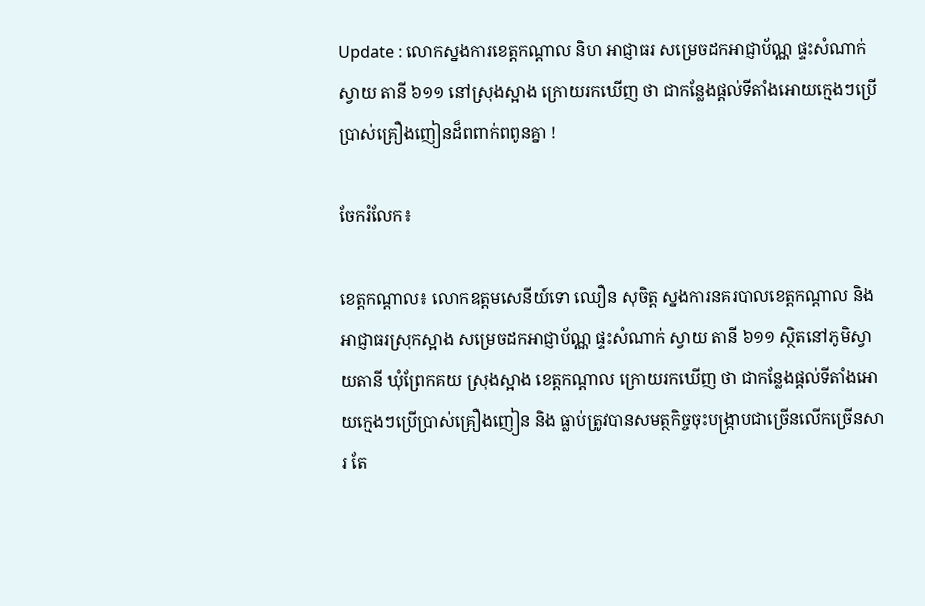Update : លោកស្នងការខេត្តកណ្ដាល និហ អាជ្ញាធរ សម្រេចដកអាជ្ញាប័ណ្ណ ផ្ទះសំណាក់ ស្វាយ តានី ៦១១ នៅស្រុងស្អាង ក្រោយរកឃើញ ថា ជាកន្លែងផ្តល់ទីតាំងអោយក្មេងៗប្រើប្រាស់គ្រឿងញៀនដ៏ពពាក់ពពូនគ្នា !

ចែករំលែក៖

ខេត្តកណ្តាល៖ លោកឧត្តមសេនីយ៍ទោ ឈឿន សុចិត្ត ស្នងការនគរបាលខេត្តកណ្ដាល និងអាជ្ញាធរស្រុកស្អាង សម្រេចដកអាជ្ញាប័ណ្ណ ផ្ទះសំណាក់ ស្វាយ តានី ៦១១ ស្ថិតនៅភូមិស្វាយតានី ឃុំព្រែកគយ ស្រុងស្អាង ខេត្តកណ្តាល ក្រោយរកឃើញ ថា ជាកន្លែងផ្តល់ទីតាំងអោយក្មេងៗប្រើប្រាស់គ្រឿងញៀន និង ធ្លាប់ត្រូវបានសមត្ថកិច្ចចុះបង្ក្រាបជាច្រើនលើកច្រើនសារ តែ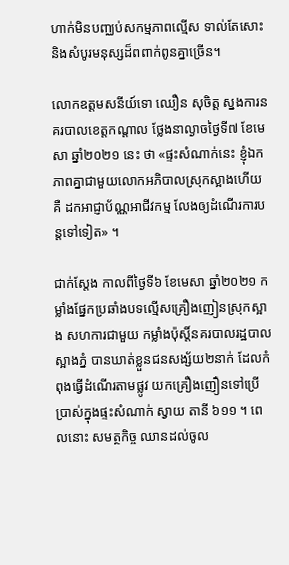ហាក់មិនបញ្ឈប់សកម្មភាពល្មើស ទាល់តែសោះ និងសំបូរមនុស្សដ៏ពពាក់ពូនគ្នាច្រើន។

លោកឧត្តមសនីយ៍ទោ ឈឿន សុចិត្ត ស្នងការនគរបាលខេត្តកណ្តាល ថ្លែងនាល្ងាចថ្ងៃទី៧ ខែមេសា ឆ្នាំ២០២១ នេះ ថា «ផ្ទះសំណាក់នេះ ខ្ញុំឯកភាពគ្នាជាមួយលោកអភិបាលស្រុកស្អាងហើយ គឺ ដកអាជ្ញាប័ណ្ណអាជីវកម្ម លែងឲ្យដំណើរការបន្តទៅទៀត» ។

ជាក់ស្តែង កាលពីថ្ងៃទី៦ ខែមេសា ឆ្នាំ២០២១ កម្លាំងផ្នែកប្រឆាំងបទល្មើសគ្រឿងញៀនស្រុកស្អាង សហការជាមួយ កម្លាំងប៉ុស្តិ៍នគរបាលរដ្ឋបាលស្អាងភ្នំ បានឃាត់ខ្លួនជនសង្ស័យ២នាក់ ដែលកំពុងធ្វើដំណើរតាមផ្លូវ យកគ្រឿងញឿនទៅប្រើប្រាស់ក្នុងផ្ទះសំណាក់ ស្វាយ តានី ៦១១ ។ ពេលនោះ សមត្ថកិច្ច ឈានដល់ចូល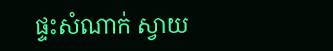ផ្ទះសំណាក់ ស្វាយ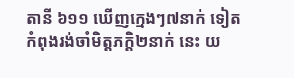តានី ៦១១ ឃើញក្មេងៗ៧នាក់ ទៀត កំពុងរង់ចាំមិត្តភក្តិ២នាក់ នេះ យ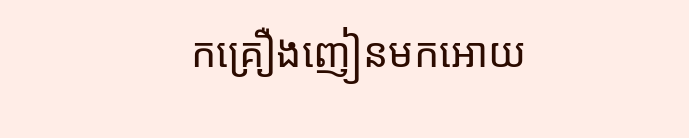កគ្រឿងញៀនមកអោយ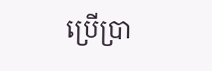ប្រើប្រា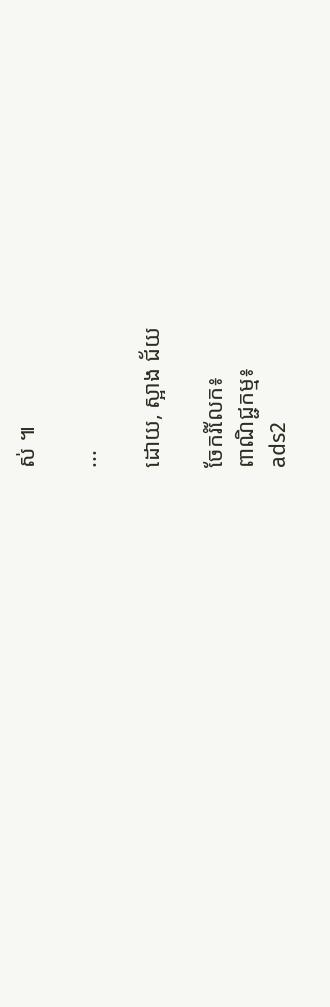ស់ ៕

...

ដោយ, ស្អាង ជ័យ

ចែករំលែក៖
ពាណិជ្ជកម្ម៖
ads2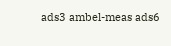ads3 ambel-meas ads6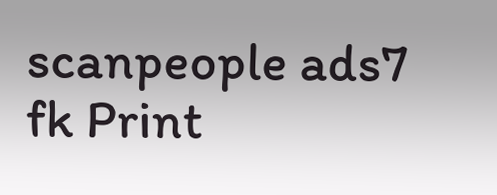scanpeople ads7 fk Print